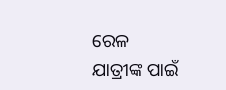ରେଳ ଯାତ୍ରୀଙ୍କ ପାଇଁ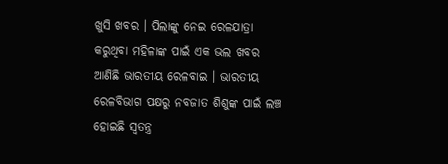ଖୁସି ଖବର । ପିଲାଙ୍କୁ ନେଇ ରେଳଯାତ୍ରା କରୁଥିବା ମହିଳାଙ୍କ ପାଇଁ ଏକ ଭଲ ଖବର ଆଣିଛି ଭାରତୀୟ ରେଳବାଇ । ଭାରତୀୟ ରେଳବିଭାଗ ପକ୍ଷରୁ ନବଜାତ ଶିଶୁଙ୍କ ପାଇଁ ଲଞ୍ଚ ହୋଇଛି ସ୍ୱତନ୍ତ୍ର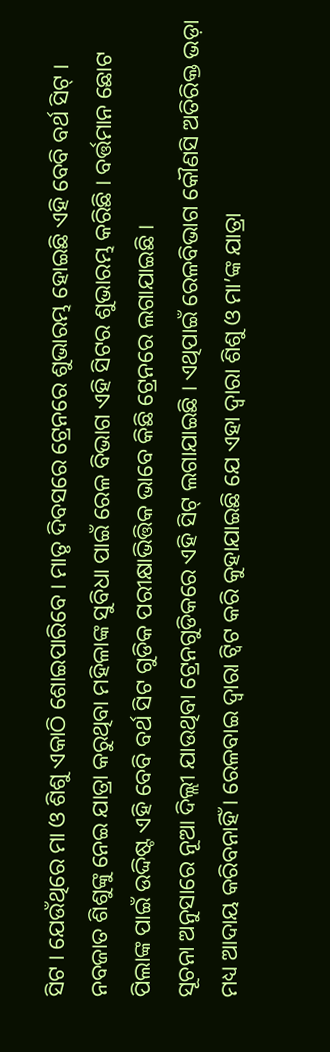ସିଟ । ଯେଉଁଥିରେ ମା ଓ ଶିଶୁ ଏକାଠି ଶୋଇପାରିବେ । ମାତୃ ଦିବସରେ ଟ୍ରେନରେ ଶୁଭାରମ୍ଭ ହୋଇଛି ଏହି ବେବି ବର୍ଥ ସିଟ୍ ।
ନବଜାତ ଶିଶୁଙ୍କୁ ନେଇ ଯାତ୍ରା କରୁଥିବା ମହିଳାଙ୍କ ସୁବିଧା ପାଇଁ ରେଳ ବିଭାଗ ଏହି ସିଟର ଶୁଭାରମ୍ଭ କରିଛି । ବର୍ତ୍ତମାନ ଛୋଟ ପିଲାଙ୍କ ପାଇଁ ଉଦ୍ଦିଷ୍ଟ ଏହି ବେବି ବର୍ଥ ସିଟ ଗୁଡିକ ପରୀକ୍ଷାଭିତ୍ତିକ ଭାବେ କିଛି ଟ୍ରେନରେ ଲଗାଯାଇଛି ।
ସୂଚନା ଅନୁସାରେ ନୂଆ ଦିଲ୍ଲୀ ଯାଉଥିବା ଟ୍ରେନଗୁଡିକରେ ଏହି ସିଟ୍ ଲଗାଯାଇଛି । ଏଥିପାଇଁ ରେଳବିଭାଗ କୌଣସି ଅତିରିକ୍ତ ଭଡ଼ା ମଧ୍ୟ ଆଦାୟ କରିବନାହିଁ । ରେଳବାଇ ଦ୍ୱାରା ଟ୍ୱିଟ କରି କୁହାଯାଇଛି ଯେ ଏହା ଦ୍ୱାରା ଶିଶୁ ଓ ମା’ଙ୍କ ଯାତ୍ରା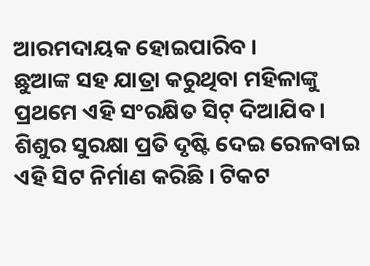ଆରମଦାୟକ ହୋଇପାରିବ ।
ଛୁଆଙ୍କ ସହ ଯାତ୍ରା କରୁଥିବା ମହିଳାଙ୍କୁ ପ୍ରଥମେ ଏହି ସଂରକ୍ଷିତ ସିଟ୍ ଦିଆଯିବ । ଶିଶୁର ସୁରକ୍ଷା ପ୍ରତି ଦୃଷ୍ଟି ଦେଇ ରେଳବାଇ ଏହି ସିଟ ନିର୍ମାଣ କରିଛି । ଟିକଟ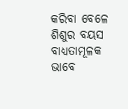କରିବା ବେଳେ ଶିଶୁର ବୟସ ବାଧ୍ୟତାମୂଳକ ଭାବେ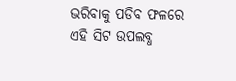ଭରିବାକୁ ପଡିବ ଫଳରେ ଏହି ସିଟ ଉପଲବ୍ଧ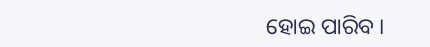ହୋଇ ପାରିବ ।